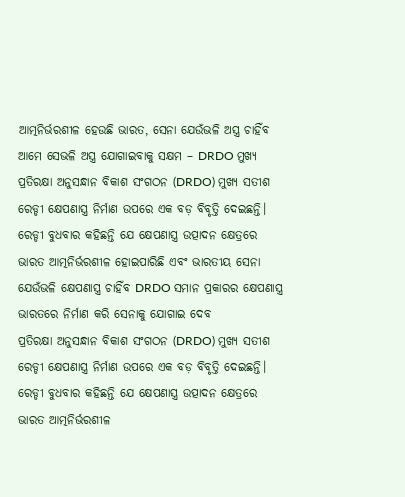ଆତ୍ମନିର୍ଭରଶୀଳ ହେଉଛି ଭାରତ, ସେନା ଯେଉଁଭଳି ଅସ୍ତ୍ର ଚାହିଁବ ଆମେ ସେଭଳି ଅସ୍ତ୍ର ଯୋଗାଇବାକୁ ସକ୍ଷମ – DRDO ମୁଖ୍ୟ
ପ୍ରତିରକ୍ଷା ଅନୁସନ୍ଧାନ ବିକାଶ ସଂଗଠନ (DRDO) ମୁଖ୍ୟ ସତୀଶ ରେଡ୍ଡୀ କ୍ଷେପଣାସ୍ତ୍ର ନିର୍ମାଣ ଉପରେ ଏକ ବଡ଼ ବିବୃତ୍ତି ଦେଇଛନ୍ତି। ରେଡ୍ଡୀ ବୁଧବାର କହିଛନ୍ତି ଯେ କ୍ଷେପଣାସ୍ତ୍ର ଉତ୍ପାଦନ କ୍ଷେତ୍ରରେ ଭାରତ ଆତ୍ମନିର୍ଭରଶୀଳ ହୋଇପାରିଛି ଏବଂ ଭାରତୀୟ ସେନା ଯେଉଁଭଳି କ୍ଷେପଣାସ୍ତ୍ର ଚାହିଁବ DRDO ସମାନ ପ୍ରକାରର କ୍ଷେପଣାସ୍ତ୍ର ଭାରତରେ ନିର୍ମାଣ କରି ସେନାକୁ ଯୋଗାଇ ଦେବ
ପ୍ରତିରକ୍ଷା ଅନୁସନ୍ଧାନ ବିକାଶ ସଂଗଠନ (DRDO) ମୁଖ୍ୟ ସତୀଶ ରେଡ୍ଡୀ କ୍ଷେପଣାସ୍ତ୍ର ନିର୍ମାଣ ଉପରେ ଏକ ବଡ଼ ବିବୃତ୍ତି ଦେଇଛନ୍ତି। ରେଡ୍ଡୀ ବୁଧବାର କହିଛନ୍ତି ଯେ କ୍ଷେପଣାସ୍ତ୍ର ଉତ୍ପାଦନ କ୍ଷେତ୍ରରେ ଭାରତ ଆତ୍ମନିର୍ଭରଶୀଳ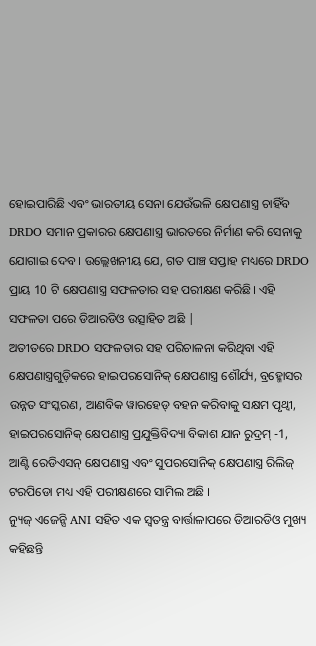ହୋଇପାରିଛି ଏବଂ ଭାରତୀୟ ସେନା ଯେଉଁଭଳି କ୍ଷେପଣାସ୍ତ୍ର ଚାହିଁବ DRDO ସମାନ ପ୍ରକାରର କ୍ଷେପଣାସ୍ତ୍ର ଭାରତରେ ନିର୍ମାଣ କରି ସେନାକୁ ଯୋଗାଇ ଦେବ । ଉଲ୍ଲେଖନୀୟ ଯେ, ଗତ ପାଞ୍ଚ ସପ୍ତାହ ମଧ୍ୟରେ DRDO ପ୍ରାୟ 10 ଟି କ୍ଷେପଣାସ୍ତ୍ର ସଫଳତାର ସହ ପରୀକ୍ଷଣ କରିଛି। ଏହି ସଫଳତା ପରେ ଡିଆରଡିଓ ଉତ୍ସାହିତ ଅଛି |
ଅତୀତରେ DRDO ସଫଳତାର ସହ ପରିଚାଳନା କରିଥିବା ଏହି କ୍ଷେପଣାସ୍ତ୍ରଗୁଡ଼ିକରେ ହାଇପରସୋନିକ୍ କ୍ଷେପଣାସ୍ତ୍ର ଶୌର୍ଯ୍ୟ, ବ୍ରହ୍ମୋସର ଉନ୍ନତ ସଂସ୍କରଣ, ଆଣବିକ ୱାରହେଡ୍ ବହନ କରିବାକୁ ସକ୍ଷମ ପୃଥ୍ୱୀ, ହାଇପରସୋନିକ୍ କ୍ଷେପଣାସ୍ତ୍ର ପ୍ରଯୁକ୍ତିବିଦ୍ୟା ବିକାଶ ଯାନ ରୁଦ୍ରମ୍ -1, ଆଣ୍ଟି ରେଡିଏସନ୍ କ୍ଷେପଣାସ୍ତ୍ର ଏବଂ ସୁପରସୋନିକ୍ କ୍ଷେପଣାସ୍ତ୍ର ରିଲିଜ୍ ଟରପିଡୋ ମଧ୍ୟ ଏହି ପରୀକ୍ଷଣରେ ସାମିଲ ଅଛି ।
ନ୍ୟୁଜ୍ ଏଜେନ୍ସି ANI ସହିତ ଏକ ସ୍ୱତନ୍ତ୍ର ବାର୍ତ୍ତାଳାପରେ ଡିଆରଡିଓ ମୁଖ୍ୟ କହିଛନ୍ତି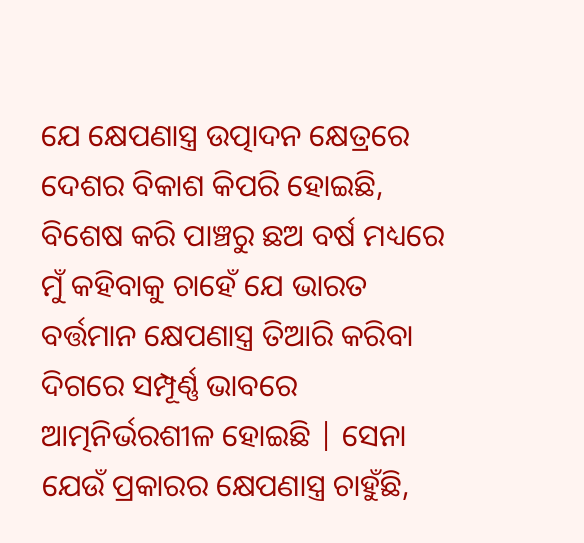ଯେ କ୍ଷେପଣାସ୍ତ୍ର ଉତ୍ପାଦନ କ୍ଷେତ୍ରରେ ଦେଶର ବିକାଶ କିପରି ହୋଇଛି, ବିଶେଷ କରି ପାଞ୍ଚରୁ ଛଅ ବର୍ଷ ମଧ୍ୟରେ ମୁଁ କହିବାକୁ ଚାହେଁ ଯେ ଭାରତ ବର୍ତ୍ତମାନ କ୍ଷେପଣାସ୍ତ୍ର ତିଆରି କରିବା ଦିଗରେ ସମ୍ପୂର୍ଣ୍ଣ ଭାବରେ ଆତ୍ମନିର୍ଭରଶୀଳ ହୋଇଛି | ସେନା ଯେଉଁ ପ୍ରକାରର କ୍ଷେପଣାସ୍ତ୍ର ଚାହୁଁଛି,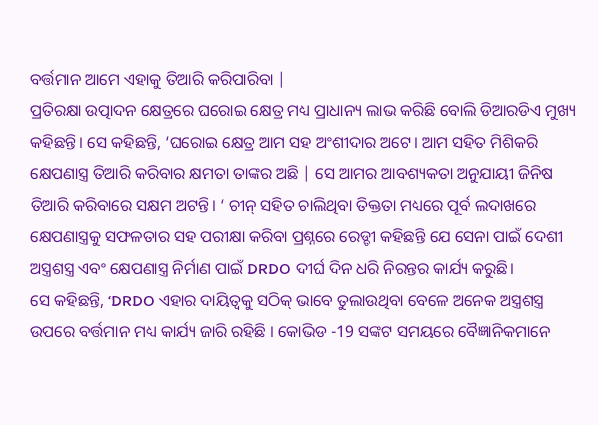ବର୍ତ୍ତମାନ ଆମେ ଏହାକୁ ତିଆରି କରିପାରିବା |
ପ୍ରତିରକ୍ଷା ଉତ୍ପାଦନ କ୍ଷେତ୍ରରେ ଘରୋଇ କ୍ଷେତ୍ର ମଧ୍ୟ ପ୍ରାଧାନ୍ୟ ଲାଭ କରିଛି ବୋଲି ଡିଆରଡିଏ ମୁଖ୍ୟ କହିଛନ୍ତି। ସେ କହିଛନ୍ତି, ‘ଘରୋଇ କ୍ଷେତ୍ର ଆମ ସହ ଅଂଶୀଦାର ଅଟେ। ଆମ ସହିତ ମିଶିକରି କ୍ଷେପଣାସ୍ତ୍ର ତିଆରି କରିବାର କ୍ଷମତା ତାଙ୍କର ଅଛି | ସେ ଆମର ଆବଶ୍ୟକତା ଅନୁଯାୟୀ ଜିନିଷ ତିଆରି କରିବାରେ ସକ୍ଷମ ଅଟନ୍ତି। ‘ ଚୀନ୍ ସହିତ ଚାଲିଥିବା ତିକ୍ତତା ମଧ୍ୟରେ ପୂର୍ବ ଲଦାଖରେ କ୍ଷେପଣାସ୍ତ୍ରକୁ ସଫଳତାର ସହ ପରୀକ୍ଷା କରିବା ପ୍ରଶ୍ନରେ ରେଡ୍ଡୀ କହିଛନ୍ତି ଯେ ସେନା ପାଇଁ ଦେଶୀ ଅସ୍ତ୍ରଶସ୍ତ୍ର ଏବଂ କ୍ଷେପଣାସ୍ତ୍ର ନିର୍ମାଣ ପାଇଁ DRDO ଦୀର୍ଘ ଦିନ ଧରି ନିରନ୍ତର କାର୍ଯ୍ୟ କରୁଛି।
ସେ କହିଛନ୍ତି, ‘DRDO ଏହାର ଦାୟିତ୍ୱକୁ ସଠିକ୍ ଭାବେ ତୁଲାଉଥିବା ବେଳେ ଅନେକ ଅସ୍ତ୍ରଶସ୍ତ୍ର ଉପରେ ବର୍ତ୍ତମାନ ମଧ୍ୟ କାର୍ଯ୍ୟ ଜାରି ରହିଛି । କୋଭିଡ -19 ସଙ୍କଟ ସମୟରେ ବୈଜ୍ଞାନିକମାନେ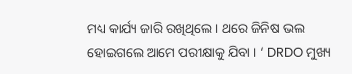ମଧ୍ୟ କାର୍ଯ୍ୟ ଜାରି ରଖିଥିଲେ । ଥରେ ଜିନିଷ ଭଲ ହୋଇଗଲେ ଆମେ ପରୀକ୍ଷାକୁ ଯିବା । ‘ DRDO ମୁଖ୍ୟ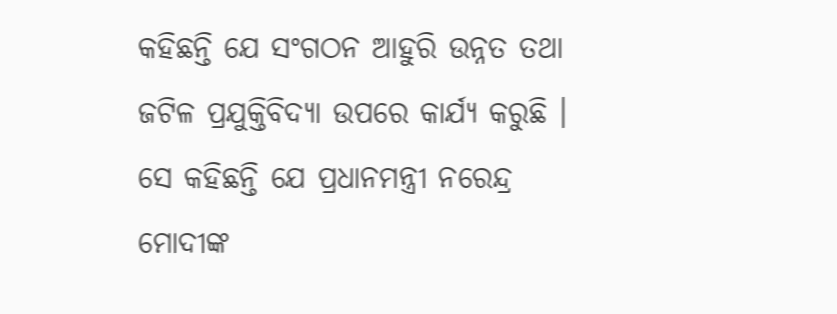କହିଛନ୍ତି ଯେ ସଂଗଠନ ଆହୁରି ଉନ୍ନତ ତଥା ଜଟିଳ ପ୍ରଯୁକ୍ତିବିଦ୍ୟା ଉପରେ କାର୍ଯ୍ୟ କରୁଛି । ସେ କହିଛନ୍ତି ଯେ ପ୍ରଧାନମନ୍ତ୍ରୀ ନରେନ୍ଦ୍ର ମୋଦୀଙ୍କ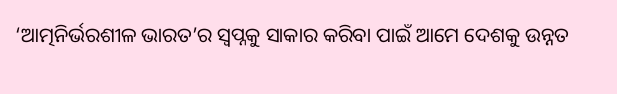‘ଆତ୍ମନିର୍ଭରଶୀଳ ଭାରତ’ର ସ୍ୱପ୍ନକୁ ସାକାର କରିବା ପାଇଁ ଆମେ ଦେଶକୁ ଉନ୍ନତ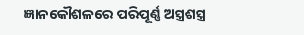ଜ୍ଞାନକୌଶଳରେ ପରିପୂର୍ଣ୍ଣ ଅସ୍ତ୍ରଶସ୍ତ୍ର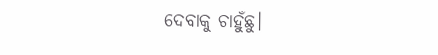ଦେବାକୁ ଚାହୁଁଛୁ।